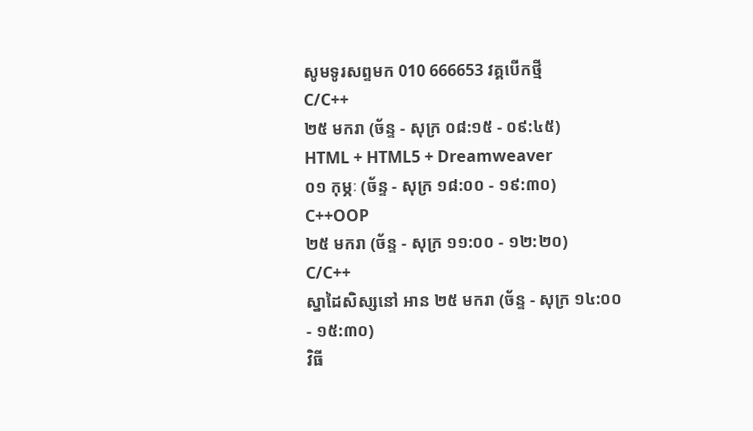សូមទូរសព្ទមក 010 666653 វគ្គបើកថ្មី
C/C++
២៥ មករា (ច័ន្ទ - សុក្រ ០៨:១៥ - ០៩:៤៥)
HTML + HTML5 + Dreamweaver
០១ កុម្ភៈ (ច័ន្ទ - សុក្រ ១៨:០០ - ១៩:៣០)
C++OOP
២៥ មករា (ច័ន្ទ - សុក្រ ១១:០០ - ១២:២០)
C/C++
ស្នាដៃសិស្សនៅ អាន ២៥ មករា (ច័ន្ទ - សុក្រ ១៤:០០ - ១៥:៣០)
វិធី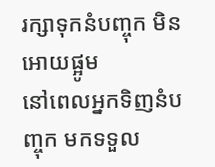រក្សាទុកនំបញ្ចុក មិនអោយផ្អូម
នៅពេលអ្នកទិញនំបញ្ចុក មកទទួល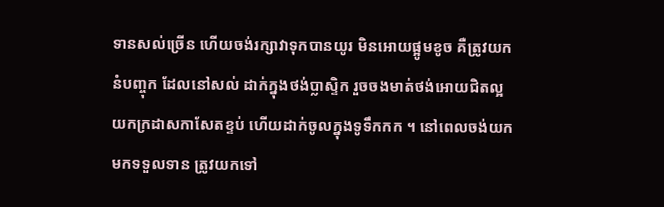ទានសល់ច្រើន ហើយចង់រក្សាវាទុកបានយូរ មិនអោយផ្អូមខូច គឺត្រូវយក នំបញ្ចុក ដែលនៅសល់ ដាក់ក្នុងថង់ប្លាស្ទិក រួចចងមាត់ថង់អោយជិតល្អ យកក្រដាសកាសែតខ្ទប់ ហើយដាក់ចូលក្នុងទូទឹកកក ។ នៅពេលចង់យកមកទទួលទាន ត្រូវយកទៅ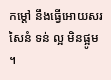កម្តៅ នឹងធ្វើអោយសរសៃនំ ទន់ ល្អ មិនផ្អូម ។